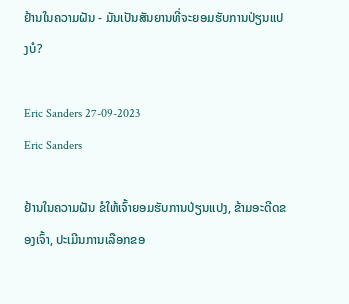ຢ້ານໃນຄວາມຝັນ - ມັນເປັນສັນຍານທີ່ຈະຍອມຮັບການປ່ຽນແປງບໍ?

Eric Sanders 27-09-2023
Eric Sanders

ຢ້ານໃນຄວາມຝັນ ຂໍໃຫ້ເຈົ້າຍອມຮັບການປ່ຽນແປງ, ຂ້າມອະດີດຂອງເຈົ້າ, ປະເມີນການເລືອກຂອ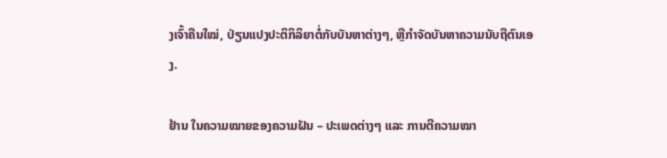ງເຈົ້າຄືນໃໝ່, ປ່ຽນແປງປະຕິກິລິຍາຕໍ່ກັບບັນຫາຕ່າງໆ, ຫຼືກໍາຈັດບັນຫາຄວາມນັບຖືຕົນເອງ.

ຢ້ານ ໃນຄວາມໝາຍຂອງຄວາມຝັນ – ປະເພດຕ່າງໆ ແລະ ການຕີຄວາມໝາ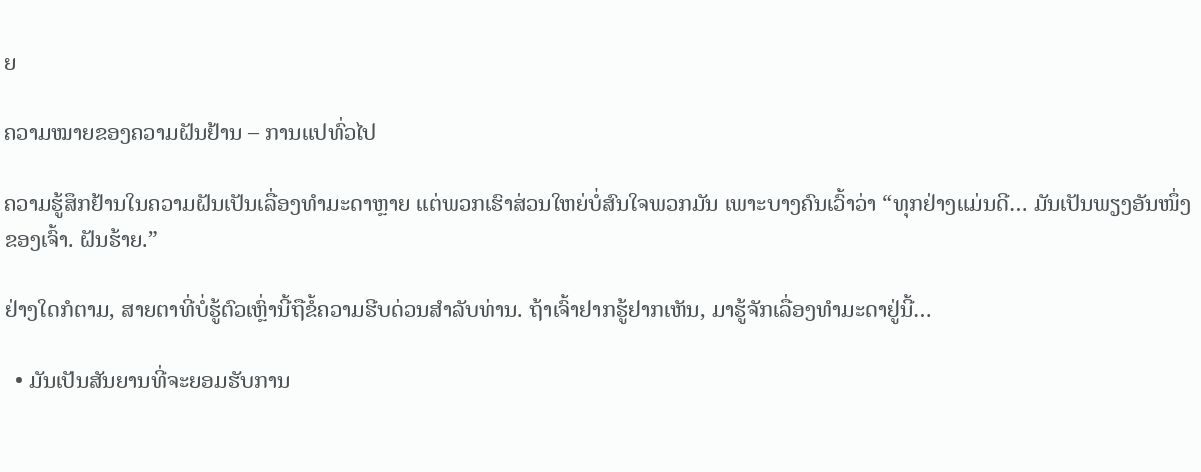ຍ

ຄວາມໝາຍຂອງຄວາມຝັນຢ້ານ – ການແປທົ່ວໄປ

ຄວາມຮູ້ສຶກຢ້ານໃນຄວາມຝັນເປັນເລື່ອງທຳມະດາຫຼາຍ ແຕ່ພວກເຮົາສ່ວນໃຫຍ່ບໍ່ສົນໃຈພວກມັນ ເພາະບາງຄົນເວົ້າວ່າ “ທຸກຢ່າງແມ່ນດີ… ມັນເປັນພຽງອັນໜຶ່ງຂອງເຈົ້າ. ຝັນຮ້າຍ.”

ຢ່າງໃດກໍຕາມ, ສາຍຕາທີ່ບໍ່ຮູ້ຕົວເຫຼົ່ານີ້ຖືຂໍ້ຄວາມຮີບດ່ວນສໍາລັບທ່ານ. ຖ້າເຈົ້າຢາກຮູ້ຢາກເຫັນ, ມາຮູ້ຈັກເລື່ອງທຳມະດາຢູ່ນີ້…

  • ມັນເປັນສັນຍານທີ່ຈະຍອມຮັບການ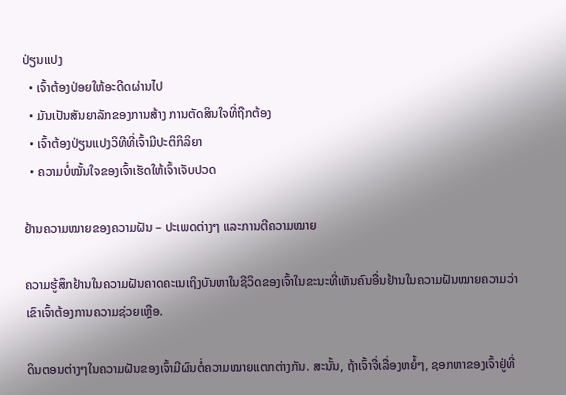ປ່ຽນແປງ
  • ເຈົ້າຕ້ອງປ່ອຍໃຫ້ອະດີດຜ່ານໄປ
  • ມັນເປັນສັນຍາລັກຂອງການສ້າງ ການຕັດສິນໃຈທີ່ຖືກຕ້ອງ
  • ເຈົ້າຕ້ອງປ່ຽນແປງວິທີທີ່ເຈົ້າມີປະຕິກິລິຍາ
  • ຄວາມບໍ່ໝັ້ນໃຈຂອງເຈົ້າເຮັດໃຫ້ເຈົ້າເຈັບປວດ

ຢ້ານຄວາມໝາຍຂອງຄວາມຝັນ – ປະເພດຕ່າງໆ ແລະການຕີຄວາມໝາຍ

ຄວາມຮູ້ສຶກຢ້ານໃນຄວາມຝັນຄາດຄະເນເຖິງບັນຫາໃນຊີວິດຂອງເຈົ້າໃນຂະນະທີ່ເຫັນຄົນອື່ນຢ້ານໃນຄວາມຝັນໝາຍຄວາມວ່າເຂົາເຈົ້າຕ້ອງການຄວາມຊ່ວຍເຫຼືອ.

ດິນຕອນຕ່າງໆໃນຄວາມຝັນຂອງເຈົ້າມີຜົນຕໍ່ຄວາມໝາຍແຕກຕ່າງກັນ. ສະນັ້ນ, ຖ້າເຈົ້າຈື່ເລື່ອງຫຍໍ້ໆ, ຊອກຫາຂອງເຈົ້າຢູ່ທີ່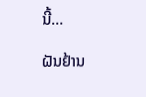ນີ້…

ຝັນຢ້ານ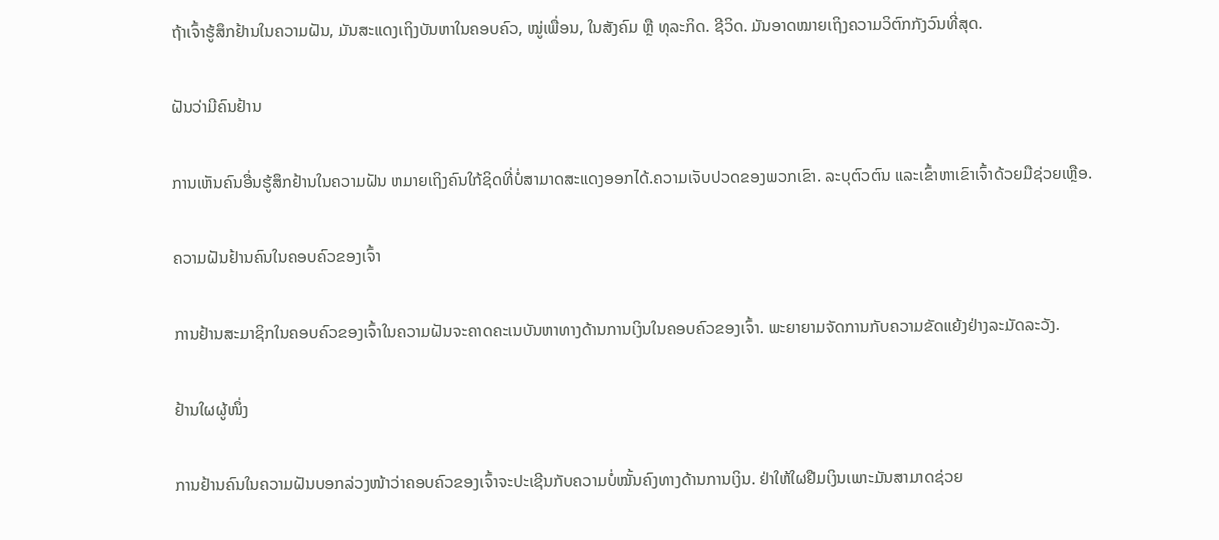ຖ້າເຈົ້າຮູ້ສຶກຢ້ານໃນຄວາມຝັນ, ມັນສະແດງເຖິງບັນຫາໃນຄອບຄົວ, ໝູ່ເພື່ອນ, ໃນສັງຄົມ ຫຼື ທຸລະກິດ. ຊີວິດ. ມັນອາດໝາຍເຖິງຄວາມວິຕົກກັງວົນທີ່ສຸດ.

ຝັນວ່າມີຄົນຢ້ານ

ການເຫັນຄົນອື່ນຮູ້ສຶກຢ້ານໃນຄວາມຝັນ ຫມາຍເຖິງຄົນໃກ້ຊິດທີ່ບໍ່ສາມາດສະແດງອອກໄດ້.ຄວາມເຈັບປວດຂອງພວກເຂົາ. ລະບຸຕົວຕົນ ແລະເຂົ້າຫາເຂົາເຈົ້າດ້ວຍມືຊ່ວຍເຫຼືອ.

ຄວາມຝັນຢ້ານຄົນໃນຄອບຄົວຂອງເຈົ້າ

ການຢ້ານສະມາຊິກໃນຄອບຄົວຂອງເຈົ້າໃນຄວາມຝັນຈະຄາດຄະເນບັນຫາທາງດ້ານການເງິນໃນຄອບຄົວຂອງເຈົ້າ. ພະຍາຍາມຈັດການກັບຄວາມຂັດແຍ້ງຢ່າງລະມັດລະວັງ.

ຢ້ານໃຜຜູ້ໜຶ່ງ

ການຢ້ານຄົນໃນຄວາມຝັນບອກລ່ວງໜ້າວ່າຄອບຄົວຂອງເຈົ້າຈະປະເຊີນກັບຄວາມບໍ່ໝັ້ນຄົງທາງດ້ານການເງິນ. ຢ່າໃຫ້ໃຜຢືມເງິນເພາະມັນສາມາດຊ່ວຍ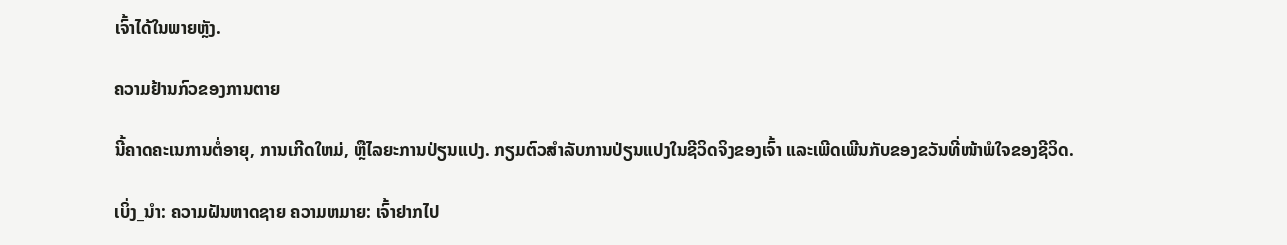ເຈົ້າໄດ້ໃນພາຍຫຼັງ.

ຄວາມຢ້ານກົວຂອງການຕາຍ

ນີ້ຄາດຄະເນການຕໍ່ອາຍຸ, ການເກີດໃຫມ່, ຫຼືໄລຍະການປ່ຽນແປງ. ກຽມຕົວສຳລັບການປ່ຽນແປງໃນຊີວິດຈິງຂອງເຈົ້າ ແລະເພີດເພີນກັບຂອງຂວັນທີ່ໜ້າພໍໃຈຂອງຊີວິດ.

ເບິ່ງ_ນຳ: ຄວາມຝັນຫາດຊາຍ ຄວາມຫມາຍ: ເຈົ້າຢາກໄປ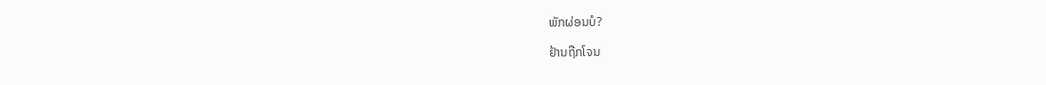ພັກຜ່ອນບໍ?

ຢ້ານຖືກໂຈນ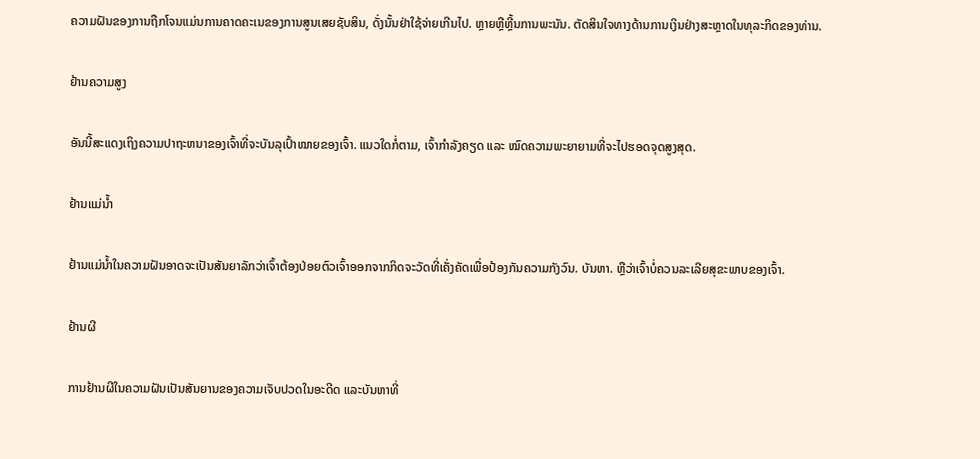ຄວາມຝັນຂອງການຖືກໂຈນແມ່ນການຄາດຄະເນຂອງການສູນເສຍຊັບສິນ, ດັ່ງນັ້ນຢ່າໃຊ້ຈ່າຍເກີນໄປ. ຫຼາຍຫຼືຫຼີ້ນການພະນັນ. ຕັດສິນໃຈທາງດ້ານການເງິນຢ່າງສະຫຼາດໃນທຸລະກິດຂອງທ່ານ.

ຢ້ານຄວາມສູງ

ອັນນີ້ສະແດງເຖິງຄວາມປາຖະຫນາຂອງເຈົ້າທີ່ຈະບັນລຸເປົ້າໝາຍຂອງເຈົ້າ. ແນວໃດກໍ່ຕາມ, ເຈົ້າກຳລັງຄຽດ ແລະ ໝົດຄວາມພະຍາຍາມທີ່ຈະໄປຮອດຈຸດສູງສຸດ.

ຢ້ານແມ່ນ້ຳ

ຢ້ານແມ່ນ້ຳໃນຄວາມຝັນອາດຈະເປັນສັນຍາລັກວ່າເຈົ້າຕ້ອງປ່ອຍຕົວເຈົ້າອອກຈາກກິດຈະວັດທີ່ເຄັ່ງຄັດເພື່ອປ້ອງກັນຄວາມກັງວົນ. ບັນຫາ. ຫຼືວ່າເຈົ້າບໍ່ຄວນລະເລີຍສຸຂະພາບຂອງເຈົ້າ.

ຢ້ານຜີ

ການຢ້ານຜີໃນຄວາມຝັນເປັນສັນຍານຂອງຄວາມເຈັບປວດໃນອະດີດ ແລະບັນຫາທີ່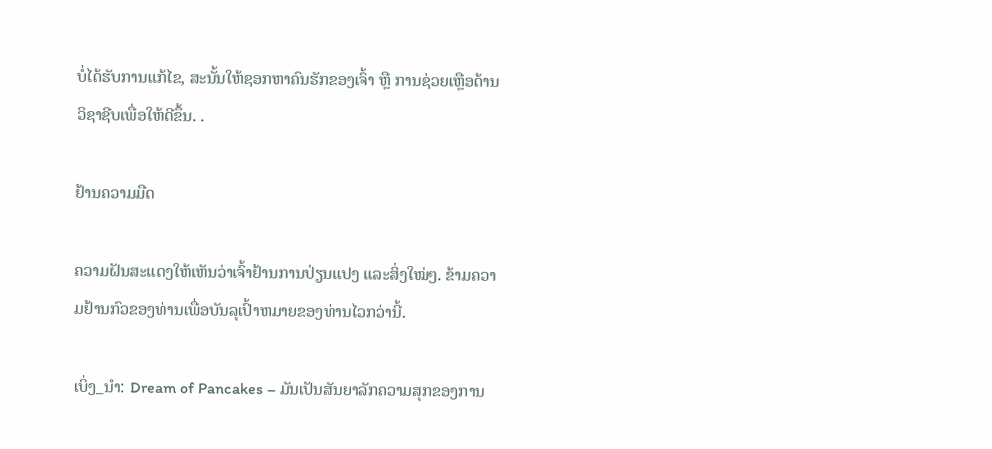ບໍ່ໄດ້ຮັບການແກ້ໄຂ, ສະນັ້ນໃຫ້ຊອກຫາຄົນຮັກຂອງເຈົ້າ ຫຼື ການຊ່ວຍເຫຼືອດ້ານວິຊາຊີບເພື່ອໃຫ້ດີຂຶ້ນ. .

ຢ້ານຄວາມມືດ

ຄວາມຝັນສະແດງໃຫ້ເຫັນວ່າເຈົ້າຢ້ານການປ່ຽນແປງ ແລະສິ່ງໃໝ່ໆ. ຂ້າມຄວາມຢ້ານກົວຂອງທ່ານເພື່ອບັນລຸເປົ້າຫມາຍຂອງທ່ານໄວກວ່ານີ້.

ເບິ່ງ_ນຳ: Dream of Pancakes – ມັນເປັນສັນຍາລັກຄວາມສຸກຂອງການ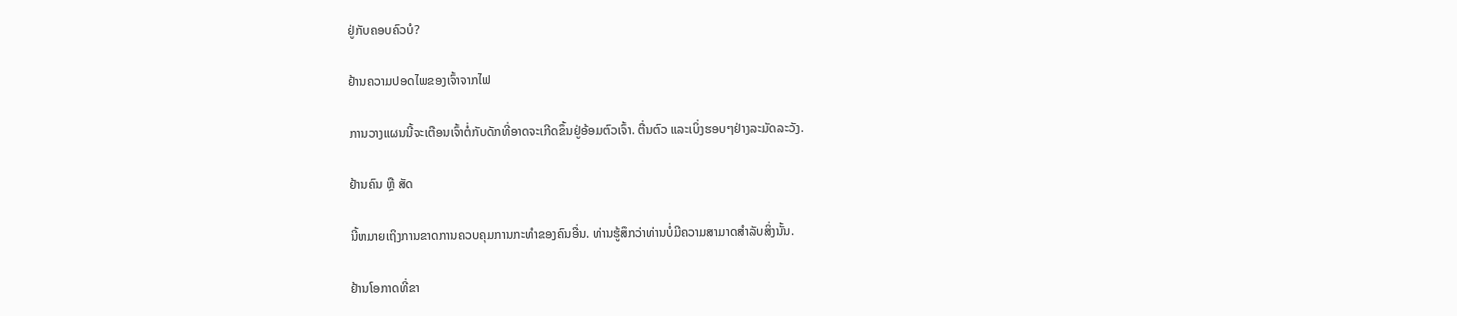ຢູ່ກັບຄອບຄົວບໍ?

ຢ້ານຄວາມປອດໄພຂອງເຈົ້າຈາກໄຟ

ການວາງແຜນນີ້ຈະເຕືອນເຈົ້າຕໍ່ກັບດັກທີ່ອາດຈະເກີດຂຶ້ນຢູ່ອ້ອມຕົວເຈົ້າ. ຕື່ນຕົວ ແລະເບິ່ງຮອບໆຢ່າງລະມັດລະວັງ.

ຢ້ານຄົນ ຫຼື ສັດ

ນີ້ຫມາຍເຖິງການຂາດການຄວບຄຸມການກະທຳຂອງຄົນອື່ນ. ທ່ານຮູ້ສຶກວ່າທ່ານບໍ່ມີຄວາມສາມາດສຳລັບສິ່ງນັ້ນ.

ຢ້ານໂອກາດທີ່ຂາ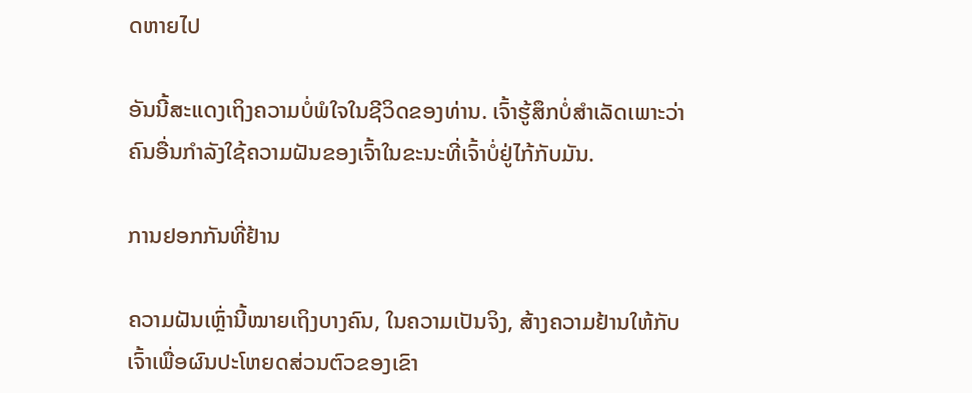ດຫາຍໄປ

ອັນນີ້ສະແດງເຖິງຄວາມບໍ່ພໍໃຈໃນຊີວິດຂອງທ່ານ. ເຈົ້າຮູ້ສຶກບໍ່ສຳເລັດເພາະວ່າຄົນອື່ນກຳລັງໃຊ້ຄວາມຝັນຂອງເຈົ້າໃນຂະນະທີ່ເຈົ້າບໍ່ຢູ່ໄກ້ກັບມັນ.

ການຢອກກັນທີ່ຢ້ານ

ຄວາມຝັນເຫຼົ່ານີ້ໝາຍເຖິງບາງຄົນ, ໃນຄວາມເປັນຈິງ, ສ້າງຄວາມຢ້ານໃຫ້ກັບເຈົ້າເພື່ອຜົນປະໂຫຍດສ່ວນຕົວຂອງເຂົາ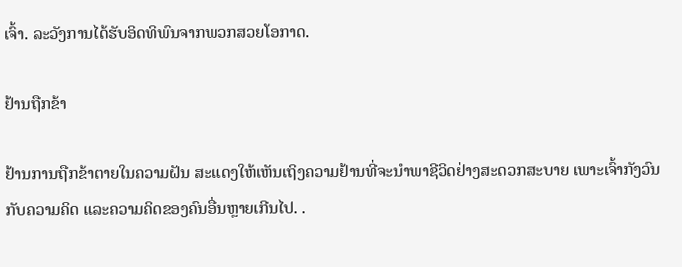ເຈົ້າ. ລະວັງການໄດ້ຮັບອິດທິພົນຈາກພວກສວຍໂອກາດ.

ຢ້ານຖືກຂ້າ

ຢ້ານການຖືກຂ້າຕາຍໃນຄວາມຝັນ ສະແດງໃຫ້ເຫັນເຖິງຄວາມຢ້ານທີ່ຈະນຳພາຊີວິດຢ່າງສະດວກສະບາຍ ເພາະເຈົ້າກັງວົນກັບຄວາມຄິດ ແລະຄວາມຄິດຂອງຄົນອື່ນຫຼາຍເກີນໄປ. .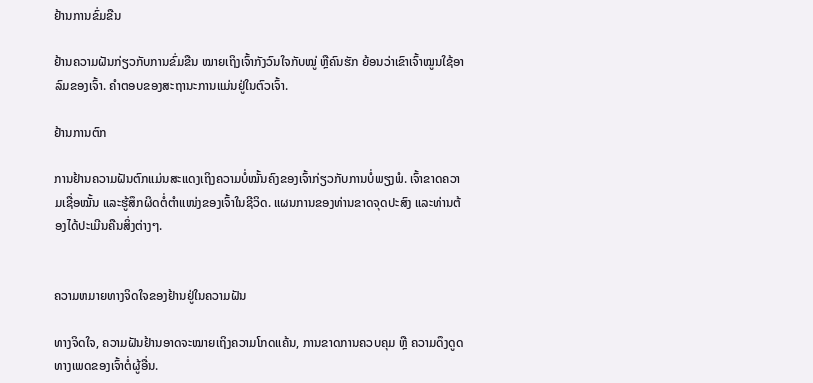ຢ້ານການຂົ່ມຂືນ

ຢ້ານຄວາມຝັນກ່ຽວກັບການຂົ່ມຂືນ ໝາຍເຖິງເຈົ້າກັງວົນໃຈກັບໝູ່ ຫຼືຄົນຮັກ ຍ້ອນວ່າເຂົາເຈົ້າໝູນໃຊ້ອາລົມຂອງເຈົ້າ. ຄຳຕອບຂອງສະຖານະການແມ່ນຢູ່ໃນຕົວເຈົ້າ.

ຢ້ານການຕົກ

ການຢ້ານຄວາມຝັນຕົກແມ່ນສະແດງເຖິງຄວາມບໍ່ໝັ້ນຄົງຂອງເຈົ້າກ່ຽວກັບການບໍ່ພຽງພໍ. ເຈົ້າຂາດຄວາມເຊື່ອໝັ້ນ ແລະຮູ້ສຶກຜິດຕໍ່ຕຳແໜ່ງຂອງເຈົ້າໃນຊີວິດ. ແຜນການຂອງທ່ານຂາດຈຸດປະສົງ ແລະທ່ານຕ້ອງໄດ້ປະເມີນຄືນສິ່ງຕ່າງໆ.


ຄວາມຫມາຍທາງຈິດໃຈຂອງຢ້ານຢູ່ໃນຄວາມຝັນ

ທາງຈິດໃຈ, ຄວາມຝັນຢ້ານອາດຈະໝາຍເຖິງຄວາມໂກດແຄ້ນ, ການຂາດການຄວບຄຸມ ຫຼື ຄວາມດຶງດູດທາງເພດຂອງເຈົ້າຕໍ່ຜູ້ອື່ນ.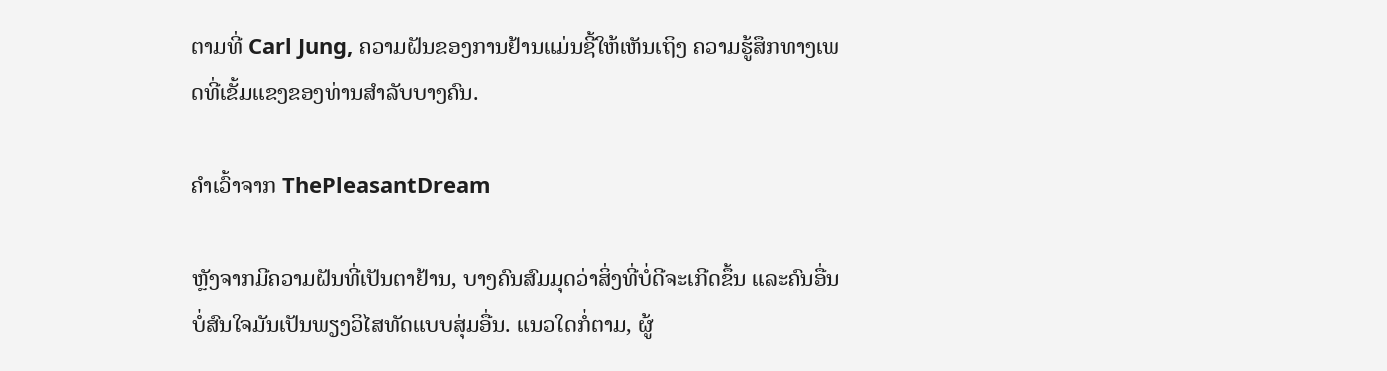ຕາມທີ່ Carl Jung, ຄວາມຝັນຂອງການຢ້ານແມ່ນຊີ້ໃຫ້ເຫັນເຖິງ ຄວາມຮູ້ສຶກທາງເພດທີ່ເຂັ້ມແຂງຂອງທ່ານສໍາລັບບາງຄົນ.

ຄໍາເວົ້າຈາກ ThePleasantDream

ຫຼັງຈາກມີຄວາມຝັນທີ່ເປັນຕາຢ້ານ, ບາງຄົນສົມມຸດວ່າສິ່ງທີ່ບໍ່ດີຈະເກີດຂຶ້ນ ແລະຄົນອື່ນບໍ່ສົນໃຈມັນເປັນພຽງວິໄສທັດແບບສຸ່ມອື່ນ. ແນວໃດກໍ່ຕາມ, ຜູ້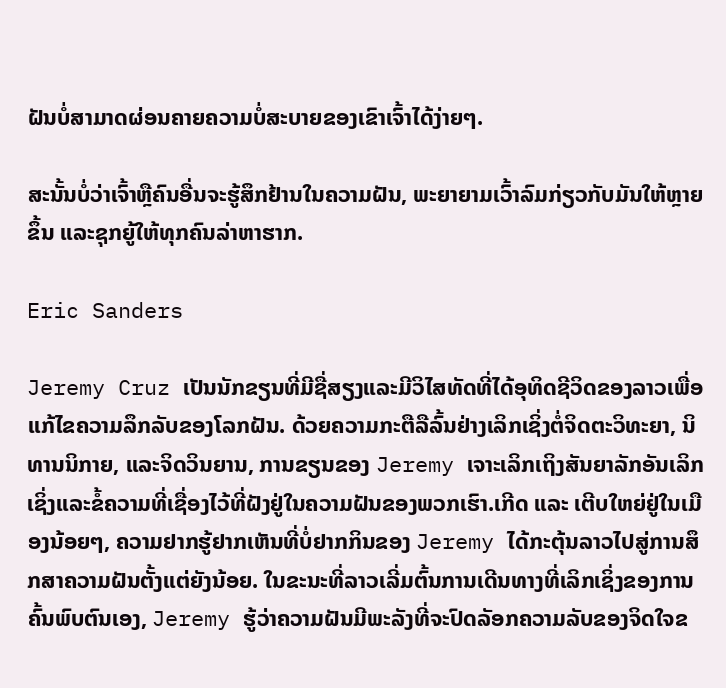ຝັນບໍ່ສາມາດຜ່ອນຄາຍຄວາມບໍ່ສະບາຍຂອງເຂົາເຈົ້າໄດ້ງ່າຍໆ.

ສະນັ້ນບໍ່ວ່າເຈົ້າຫຼືຄົນອື່ນຈະຮູ້ສຶກຢ້ານໃນຄວາມຝັນ, ພະຍາຍາມເວົ້າລົມກ່ຽວກັບມັນໃຫ້ຫຼາຍຂຶ້ນ ແລະຊຸກຍູ້ໃຫ້ທຸກຄົນລ່າຫາຮາກ.

Eric Sanders

Jeremy Cruz ເປັນນັກຂຽນທີ່ມີຊື່ສຽງແລະມີວິໄສທັດທີ່ໄດ້ອຸທິດຊີວິດຂອງລາວເພື່ອແກ້ໄຂຄວາມລຶກລັບຂອງໂລກຝັນ. ດ້ວຍຄວາມກະຕືລືລົ້ນຢ່າງເລິກເຊິ່ງຕໍ່ຈິດຕະວິທະຍາ, ນິທານນິກາຍ, ແລະຈິດວິນຍານ, ການຂຽນຂອງ Jeremy ເຈາະເລິກເຖິງສັນຍາລັກອັນເລິກເຊິ່ງແລະຂໍ້ຄວາມທີ່ເຊື່ອງໄວ້ທີ່ຝັງຢູ່ໃນຄວາມຝັນຂອງພວກເຮົາ.ເກີດ ແລະ ເຕີບໃຫຍ່ຢູ່ໃນເມືອງນ້ອຍໆ, ຄວາມຢາກຮູ້ຢາກເຫັນທີ່ບໍ່ຢາກກິນຂອງ Jeremy ໄດ້ກະຕຸ້ນລາວໄປສູ່ການສຶກສາຄວາມຝັນຕັ້ງແຕ່ຍັງນ້ອຍ. ໃນຂະນະທີ່ລາວເລີ່ມຕົ້ນການເດີນທາງທີ່ເລິກເຊິ່ງຂອງການຄົ້ນພົບຕົນເອງ, Jeremy ຮູ້ວ່າຄວາມຝັນມີພະລັງທີ່ຈະປົດລັອກຄວາມລັບຂອງຈິດໃຈຂ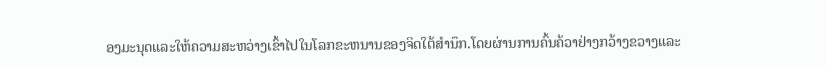ອງມະນຸດແລະໃຫ້ຄວາມສະຫວ່າງເຂົ້າໄປໃນໂລກຂະຫນານຂອງຈິດໃຕ້ສໍານຶກ.ໂດຍຜ່ານການຄົ້ນຄ້ວາຢ່າງກວ້າງຂວາງແລະ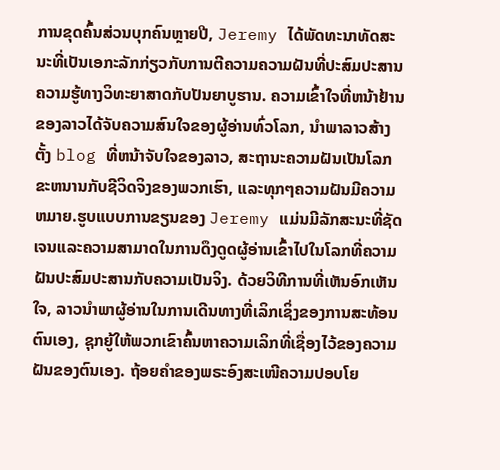ການຂຸດຄົ້ນສ່ວນບຸກຄົນຫຼາຍປີ, Jeremy ໄດ້ພັດທະນາທັດສະນະທີ່ເປັນເອກະລັກກ່ຽວກັບການຕີຄວາມຄວາມຝັນທີ່ປະສົມປະສານຄວາມຮູ້ທາງວິທະຍາສາດກັບປັນຍາບູຮານ. ຄວາມເຂົ້າໃຈທີ່ຫນ້າຢ້ານຂອງລາວໄດ້ຈັບຄວາມສົນໃຈຂອງຜູ້ອ່ານທົ່ວໂລກ, ນໍາພາລາວສ້າງຕັ້ງ blog ທີ່ຫນ້າຈັບໃຈຂອງລາວ, ສະຖານະຄວາມຝັນເປັນໂລກຂະຫນານກັບຊີວິດຈິງຂອງພວກເຮົາ, ແລະທຸກໆຄວາມຝັນມີຄວາມຫມາຍ.ຮູບແບບການຂຽນຂອງ Jeremy ແມ່ນມີລັກສະນະທີ່ຊັດເຈນແລະຄວາມສາມາດໃນການດຶງດູດຜູ້ອ່ານເຂົ້າໄປໃນໂລກທີ່ຄວາມຝັນປະສົມປະສານກັບຄວາມເປັນຈິງ. ດ້ວຍວິທີການທີ່ເຫັນອົກເຫັນໃຈ, ລາວນໍາພາຜູ້ອ່ານໃນການເດີນທາງທີ່ເລິກເຊິ່ງຂອງການສະທ້ອນຕົນເອງ, ຊຸກຍູ້ໃຫ້ພວກເຂົາຄົ້ນຫາຄວາມເລິກທີ່ເຊື່ອງໄວ້ຂອງຄວາມຝັນຂອງຕົນເອງ. ຖ້ອຍຄຳຂອງພຣະອົງສະເໜີຄວາມປອບໂຍ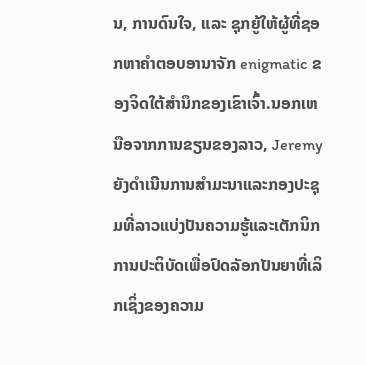ນ, ການດົນໃຈ, ແລະ ຊຸກຍູ້ໃຫ້ຜູ້ທີ່ຊອກຫາຄຳຕອບອານາຈັກ enigmatic ຂອງຈິດໃຕ້ສໍານຶກຂອງເຂົາເຈົ້າ.ນອກເຫນືອຈາກການຂຽນຂອງລາວ, Jeremy ຍັງດໍາເນີນການສໍາມະນາແລະກອງປະຊຸມທີ່ລາວແບ່ງປັນຄວາມຮູ້ແລະເຕັກນິກການປະຕິບັດເພື່ອປົດລັອກປັນຍາທີ່ເລິກເຊິ່ງຂອງຄວາມ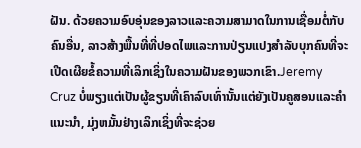ຝັນ. ດ້ວຍຄວາມອົບອຸ່ນຂອງລາວແລະຄວາມສາມາດໃນການເຊື່ອມຕໍ່ກັບຄົນອື່ນ, ລາວສ້າງພື້ນທີ່ທີ່ປອດໄພແລະການປ່ຽນແປງສໍາລັບບຸກຄົນທີ່ຈະເປີດເຜີຍຂໍ້ຄວາມທີ່ເລິກເຊິ່ງໃນຄວາມຝັນຂອງພວກເຂົາ.Jeremy Cruz ບໍ່ພຽງແຕ່ເປັນຜູ້ຂຽນທີ່ເຄົາລົບເທົ່ານັ້ນແຕ່ຍັງເປັນຄູສອນແລະຄໍາແນະນໍາ, ມຸ່ງຫມັ້ນຢ່າງເລິກເຊິ່ງທີ່ຈະຊ່ວຍ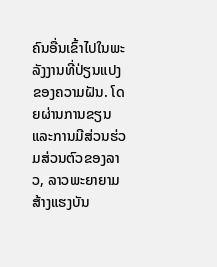ຄົນອື່ນເຂົ້າໄປໃນພະລັງງານທີ່ປ່ຽນແປງຂອງຄວາມຝັນ. ໂດຍຜ່ານການຂຽນແລະການມີສ່ວນຮ່ວມສ່ວນຕົວຂອງລາວ, ລາວພະຍາຍາມສ້າງແຮງບັນ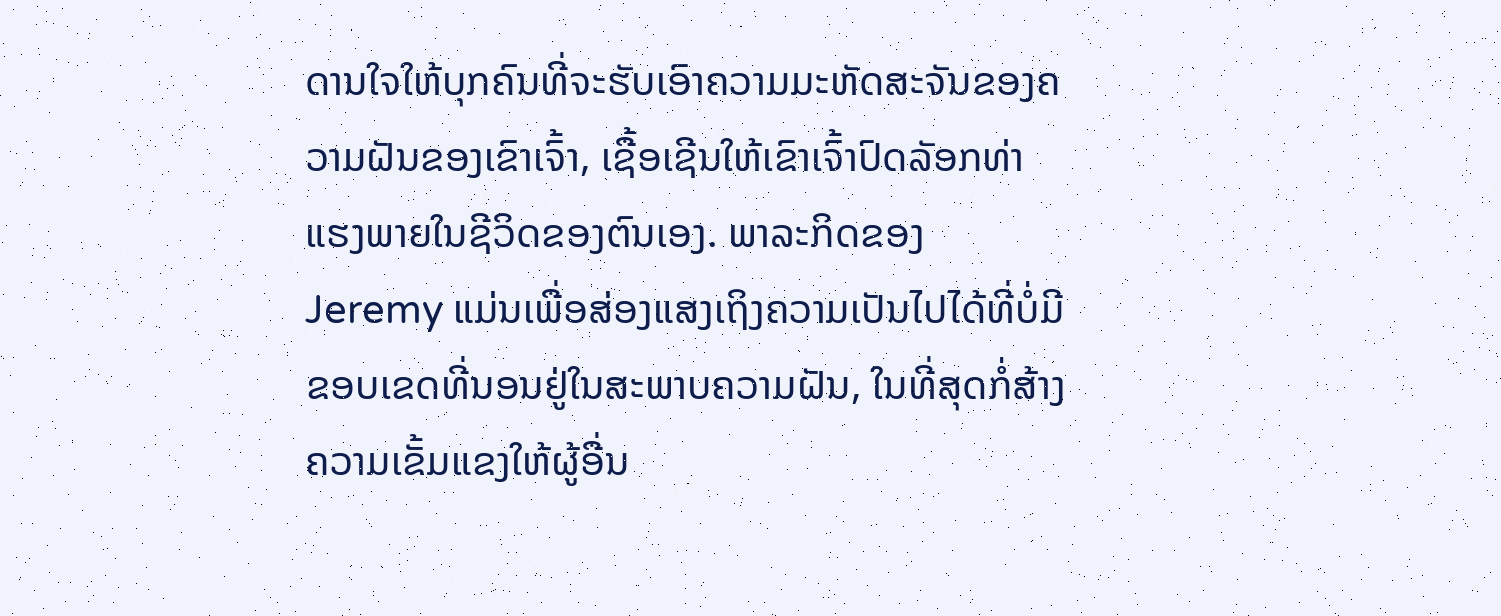ດານໃຈໃຫ້ບຸກຄົນທີ່ຈະຮັບເອົາຄວາມມະຫັດສະຈັນຂອງຄວາມຝັນຂອງເຂົາເຈົ້າ, ເຊື້ອເຊີນໃຫ້ເຂົາເຈົ້າປົດລັອກທ່າແຮງພາຍໃນຊີວິດຂອງຕົນເອງ. ພາລະກິດຂອງ Jeremy ແມ່ນເພື່ອສ່ອງແສງເຖິງຄວາມເປັນໄປໄດ້ທີ່ບໍ່ມີຂອບເຂດທີ່ນອນຢູ່ໃນສະພາບຄວາມຝັນ, ໃນທີ່ສຸດກໍ່ສ້າງຄວາມເຂັ້ມແຂງໃຫ້ຜູ້ອື່ນ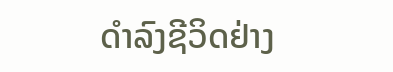ດໍາລົງຊີວິດຢ່າງ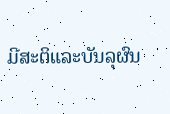ມີສະຕິແລະບັນລຸຜົນ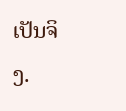ເປັນຈິງ.